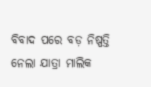ବିବାଦ ପରେ ବଡ଼ ନିଷ୍ପତ୍ତି ନେଲା ଯାତ୍ରା ମାଲିକ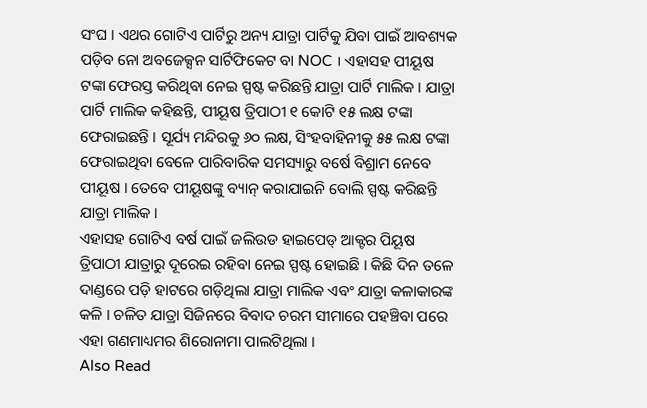ସଂଘ । ଏଥର ଗୋଟିଏ ପାର୍ଟିରୁ ଅନ୍ୟ ଯାତ୍ରା ପାର୍ଟିକୁ ଯିବା ପାଇଁ ଆବଶ୍ୟକ ପଡ଼ିବ ନୋ ଅବଜେକ୍ସନ ସାର୍ଟିଫିକେଟ ବା NOC । ଏହାସହ ପୀୟୂଷ ଟଙ୍କା ଫେରସ୍ତ କରିଥିବା ନେଇ ସ୍ପଷ୍ଟ କରିଛନ୍ତି ଯାତ୍ରା ପାର୍ଟି ମାଲିକ । ଯାତ୍ରା ପାର୍ଟି ମାଲିକ କହିଛନ୍ତି, ପୀୟୂଷ ତ୍ରିପାଠୀ ୧ କୋଟି ୧୫ ଲକ୍ଷ ଟଙ୍କା ଫେରାଇଛନ୍ତି । ସୂର୍ଯ୍ୟ ମନ୍ଦିରକୁ ୬୦ ଲକ୍ଷ, ସିଂହବାହିନୀକୁ ୫୫ ଲକ୍ଷ ଟଙ୍କା ଫେରାଇଥିବା ବେଳେ ପାରିବାରିକ ସମସ୍ୟାରୁ ବର୍ଷେ ବିଶ୍ରାମ ନେବେ ପୀୟୂଷ । ତେବେ ପୀୟୂଷଙ୍କୁ ବ୍ୟାନ୍ କରାଯାଇନି ବୋଲି ସ୍ପଷ୍ଟ କରିଛନ୍ତି ଯାତ୍ରା ମାଲିକ ।
ଏହାସହ ଗୋଟିଏ ବର୍ଷ ପାଇଁ ଜଲିଉଡ ହାଇପେଡ୍ ଆକ୍ଟର ପିୟୂଷ ତ୍ରିପାଠୀ ଯାତ୍ରାରୁ ଦୂରେଇ ରହିବା ନେଇ ସ୍ପଷ୍ଟ ହୋଇଛି । କିଛି ଦିନ ତଳେ ଦାଣ୍ଡରେ ପଡ଼ି ହାଟରେ ଗଡ଼ିଥିଲା ଯାତ୍ରା ମାଲିକ ଏବଂ ଯାତ୍ରା କଳାକାରଙ୍କ କଳି । ଚଳିତ ଯାତ୍ରା ସିଜିନରେ ବିବାଦ ଚରମ ସୀମାରେ ପହଞ୍ଚିବା ପରେ ଏହା ଗଣମାଧ୍ୟମର ଶିରୋନାମା ପାଲଟିଥିଲା ।
Also Read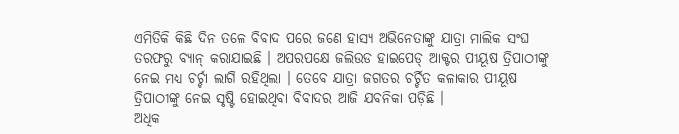ଏମିତିକି କିଛି ଦିନ ତଳେ ବିବାଦ ପରେ ଜଣେ ହାସ୍ୟ ଅଭିନେତାଙ୍କୁ ଯାତ୍ରା ମାଲିକ ସଂଘ ତରଫରୁ ବ୍ୟାନ୍ କରାଯାଇଛି । ଅପରପକ୍ଷେ ଜଲିଉଡ ହାଇପେଡ୍ ଆକ୍ଟର ପୀୟୂଷ ତ୍ରିପାଠୀଙ୍କୁ ନେଇ ମଧ୍ୟ ଚର୍ଚ୍ଚା ଲାଗି ରହିଥିଲା । ତେବେ ଯାତ୍ରା ଜଗତର ଚର୍ଚ୍ଚିତ କଳାକାର ପୀୟୂଷ ତ୍ରିପାଠୀଙ୍କୁ ନେଇ ସୃଷ୍ଟି ହୋଇଥିବା ବିବାଦର ଆଜି ଯବନିକା ପଡ଼ିଛି ।
ଅଧିକ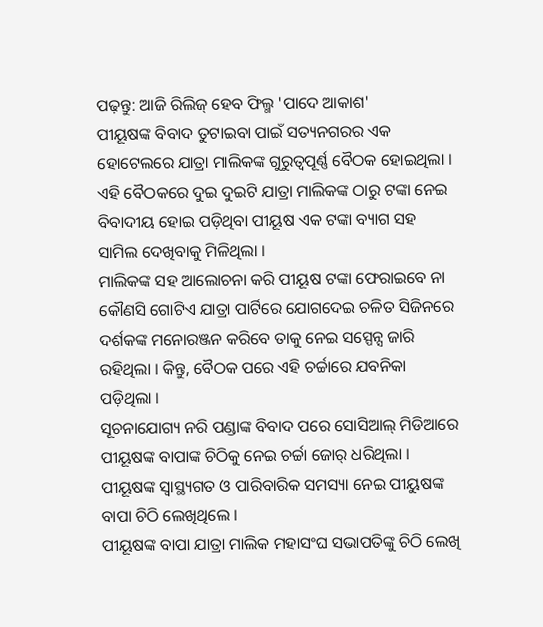ପଢ଼ନ୍ତୁ: ଆଜି ରିଲିଜ୍ ହେବ ଫିଲ୍ମ 'ପାଦେ ଆକାଶ'
ପୀୟୂଷଙ୍କ ବିବାଦ ତୁଟାଇବା ପାଇଁ ସତ୍ୟନଗରର ଏକ ହୋଟେଲରେ ଯାତ୍ରା ମାଲିକଙ୍କ ଗୁରୁତ୍ୱପୂର୍ଣ୍ଣ ବୈଠକ ହୋଇଥିଲା । ଏହି ବୈଠକରେ ଦୁଇ ଦୁଇଟି ଯାତ୍ରା ମାଲିକଙ୍କ ଠାରୁ ଟଙ୍କା ନେଇ ବିବାଦୀୟ ହୋଇ ପଡ଼ିଥିବା ପୀୟୂଷ ଏକ ଟଙ୍କା ବ୍ୟାଗ ସହ ସାମିଲ ଦେଖିବାକୁ ମିଳିଥିଲା ।
ମାଲିକଙ୍କ ସହ ଆଲୋଚନା କରି ପୀୟୂଷ ଟଙ୍କା ଫେରାଇବେ ନା କୌଣସି ଗୋଟିଏ ଯାତ୍ରା ପାର୍ଟିରେ ଯୋଗଦେଇ ଚଳିତ ସିଜିନରେ ଦର୍ଶକଙ୍କ ମନୋରଞ୍ଜନ କରିବେ ତାକୁ ନେଇ ସସ୍ପେନ୍ସ ଜାରି ରହିଥିଲା । କିନ୍ତୁ, ବୈଠକ ପରେ ଏହି ଚର୍ଚ୍ଚାରେ ଯବନିକା ପଡ଼ିଥିଲା ।
ସୂଚନାଯୋଗ୍ୟ ନରି ପଣ୍ଡାଙ୍କ ବିବାଦ ପରେ ସୋସିଆଲ୍ ମିଡିଆରେ ପୀୟୂଷଙ୍କ ବାପାଙ୍କ ଚିଠିକୁ ନେଇ ଚର୍ଚ୍ଚା ଜୋର୍ ଧରିଥିଲା । ପୀୟୂଷଙ୍କ ସ୍ବାସ୍ଥ୍ୟଗତ ଓ ପାରିବାରିକ ସମସ୍ୟା ନେଇ ପୀୟୁଷଙ୍କ ବାପା ଚିଠି ଲେଖିଥିଲେ ।
ପୀୟୂଷଙ୍କ ବାପା ଯାତ୍ରା ମାଲିକ ମହାସଂଘ ସଭାପତିଙ୍କୁ ଚିଠି ଲେଖି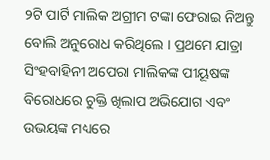୨ଟି ପାର୍ଟି ମାଲିକ ଅଗ୍ରୀମ ଟଙ୍କା ଫେରାଇ ନିଅନ୍ତୁ ବୋଲି ଅନୁରୋଧ କରିଥିଲେ । ପ୍ରଥମେ ଯାତ୍ରା ସିଂହବାହିନୀ ଅପେରା ମାଲିକଙ୍କ ପୀୟୂଷଙ୍କ ବିରୋଧରେ ଚୁକ୍ତି ଖିଲାପ ଅଭିଯୋଗ ଏବଂ ଉଭୟଙ୍କ ମଧ୍ୟରେ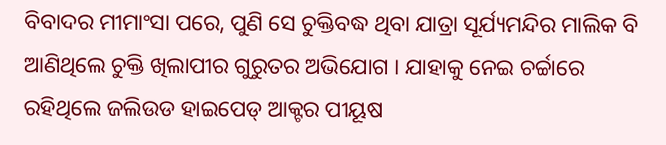ବିବାଦର ମୀମାଂସା ପରେ, ପୁଣି ସେ ଚୁକ୍ତିବଦ୍ଧ ଥିବା ଯାତ୍ରା ସୂର୍ଯ୍ୟମନ୍ଦିର ମାଲିକ ବି ଆଣିଥିଲେ ଚୁକ୍ତି ଖିଲାପୀର ଗୁରୁତର ଅଭିଯୋଗ । ଯାହାକୁ ନେଇ ଚର୍ଚ୍ଚାରେ ରହିଥିଲେ ଜଲିଉଡ ହାଇପେଡ୍ ଆକ୍ଟର ପୀୟୂଷ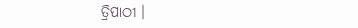ତ୍ରିପାଠୀ ।